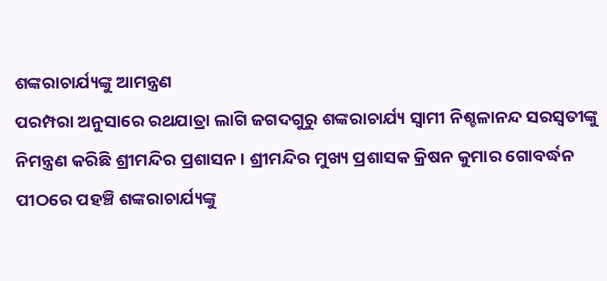ଶଙ୍କରାଚାର୍ଯ୍ୟଙ୍କୁ ଆମନ୍ତ୍ରଣ
ପରମ୍ପରା ଅନୁସାରେ ରଥଯାତ୍ରା ଲାଗି ଜଗଦଗୁରୁ ଶଙ୍କରାଚାର୍ଯ୍ୟ ସ୍ୱାମୀ ନିଶ୍ଚଳାନନ୍ଦ ସରସ୍ୱତୀଙ୍କୁ ନିମନ୍ତ୍ରଣ କରିଛି ଶ୍ରୀମନ୍ଦିର ପ୍ରଶାସନ । ଶ୍ରୀମନ୍ଦିର ମୁଖ୍ୟ ପ୍ରଶାସକ କ୍ରିଷନ କୁମାର ଗୋବର୍ଦ୍ଧନ ପୀଠରେ ପହଞ୍ଚି ଶଙ୍କରାଚାର୍ଯ୍ୟଙ୍କୁ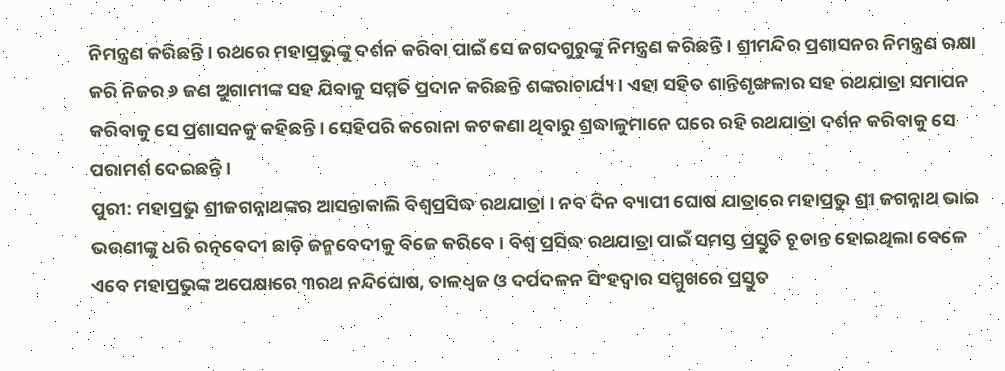ନିମନ୍ତ୍ରଣ କରିଛନ୍ତି । ରଥରେ ମହାପ୍ରଭୁଙ୍କୁ ଦର୍ଶନ କରିବା ପାଇଁ ସେ ଜଗଦଗୁରୁଙ୍କୁ ନିମନ୍ତ୍ରଣ କରିଛନ୍ତି । ଶ୍ରୀମନ୍ଦିର ପ୍ରଶାସନର ନିମନ୍ତ୍ରଣ ରକ୍ଷା କରି ନିଜର ୬ ଜଣ ଅୁଗାମୀଙ୍କ ସହ ଯିବାକୁ ସମ୍ମତି ପ୍ରଦାନ କରିଛନ୍ତି ଶଙ୍କରାଚାର୍ଯ୍ୟ । ଏହା ସହିତ ଶାନ୍ତିଶୃଙ୍ଖଳାର ସହ ରଥଯାତ୍ରା ସମାପନ କରିବାକୁ ସେ ପ୍ରଶାସନକୁ କହିଛନ୍ତି । ସେହିପରି କରୋନା କଟକଣା ଥିବାରୁ ଶ୍ରଦ୍ଧାଳୁମାନେ ଘରେ ରହି ରଥଯାତ୍ରା ଦର୍ଶନ କରିବାକୁ ସେ ପରାମର୍ଶ ଦେଇଛନ୍ତି ।
ପୁରୀ: ମହାପ୍ରଭୁ ଶ୍ରୀଜଗନ୍ନାଥଙ୍କର ଆସନ୍ତାକାଲି ବିଶ୍ୱପ୍ରସିଦ୍ଧ ରଥଯାତ୍ରା । ନବ ଦିନ ବ୍ୟାପୀ ଘୋଷ ଯାତ୍ରାରେ ମହାପ୍ରଭୁ ଶ୍ରୀ ଜଗନ୍ନାଥ ଭାଇ ଭଉଣୀଙ୍କୁ ଧରି ରତ୍ନବେଦୀ ଛାଡ଼ି ଜନ୍ମବେଦୀକୁ ବିଜେ କରିବେ । ବିଶ୍ୱ ପ୍ରସିଦ୍ଧ ରଥଯାତ୍ରା ପାଇଁ ସମସ୍ତ ପ୍ରସ୍ତୁତି ଚୂଡାନ୍ତ ହୋଇଥିଲା ବେଳେ ଏବେ ମହାପ୍ରଭୁଙ୍କ ଅପେକ୍ଷାରେ ୩ରଥ ନନ୍ଦିଘୋଷ, ତାଳଧ୍ୱଜ ଓ ଦର୍ପଦଳନ ସିଂହଦ୍ୱାର ସମ୍ମୁଖରେ ପ୍ରସ୍ତୁତ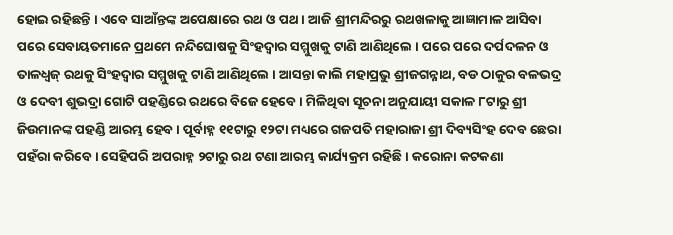ହୋଇ ରହିଛନ୍ତି । ଏବେ ସାଆଁନ୍ତଙ୍କ ଅପେକ୍ଷାରେ ରଥ ଓ ପଥ । ଆଜି ଶ୍ରୀମନ୍ଦିରରୁ ରଥଖଳାକୁ ଆଜ୍ଞାମାଳ ଆସିବା ପରେ ସେବାୟତମାନେ ପ୍ରଥମେ ନନ୍ଦିଘୋଷକୁ ସିଂହଦ୍ୱାର ସମ୍ମୁଖକୁ ଟାଣି ଆଣିଥିଲେ । ପରେ ପରେ ଦର୍ପଦଳନ ଓ ତାଳଧ୍ୱଜ୍ ରଥକୁ ସିଂହଦ୍ୱାର ସମ୍ମୁଖକୁ ଟାଣି ଆଣିଥିଲେ । ଆସନ୍ତା କାଲି ମହାପ୍ରଭୁ ଶ୍ରୀଜଗନ୍ନାଥ, ବଡ ଠାକୁର ବଳଭଦ୍ର ଓ ଦେବୀ ଶୁଭଦ୍ରା ଗୋଟି ପହଣ୍ଡିରେ ରଥରେ ବିଜେ ହେବେ । ମିଳିଥିବା ସୂଚନା ଅନୁଯାୟୀ ସକାଳ ୮ଟାରୁ ଶ୍ରୀ ଜିଉମାନଙ୍କ ପହଣ୍ଡି ଆରମ୍ଭ ହେବ । ପୂର୍ବାହ୍ନ ୧୧ଟାରୁ ୧୨ଟା ମଧ୍ୟରେ ଗଜପତି ମହାରାଜା ଶ୍ରୀ ଦିବ୍ୟସିଂହ ଦେବ ଛେରା ପହଁରା କରିବେ । ସେହିପରି ଅପରାହ୍ନ ୨ଟାରୁ ରଥ ଟଣା ଆରମ୍ଭ କାର୍ଯ୍ୟକ୍ରମ ରହିଛି । କରୋନା କଟକଣା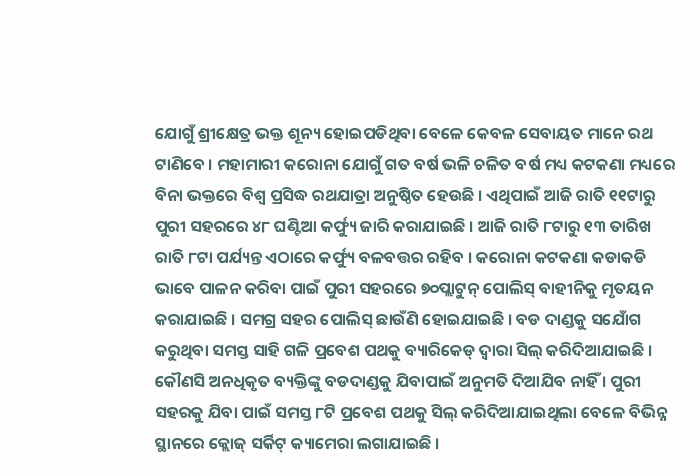ଯୋଗୁଁ ଶ୍ରୀକ୍ଷେତ୍ର ଭକ୍ତ ଶୂନ୍ୟ ହୋଇପଡିଥିବା ବେଳେ କେବଳ ସେବାୟତ ମାନେ ରଥ ଟାଣିବେ । ମହାମାରୀ କରୋନା ଯୋଗୁଁ ଗତ ବର୍ଷ ଭଳି ଚଳିତ ବର୍ଷ ମଧ୍ୟ କଟକଣା ମଧ୍ୟରେ ବିନା ଭକ୍ତରେ ବିଶ୍ୱ ପ୍ରସିଦ୍ଧ ରଥଯାତ୍ରା ଅନୁଷ୍ଠିତ ହେଉଛି । ଏଥିପାଇଁ ଆଜି ରାତି ୧୧ଟାରୁ ପୁରୀ ସହରରେ ୪୮ ଘଣ୍ଟିଆ କର୍ଫ୍ୟୁ ଜାରି କରାଯାଇଛି । ଆଜି ରାତି ୮ଟାରୁ ୧୩ ତାରିଖ ରାତି ୮ଟା ପର୍ଯ୍ୟନ୍ତ ଏଠାରେ କର୍ଫ୍ୟୁ ବଳବତ୍ତର ରହିବ । କରୋନା କଟକଣା କଡାକଡି ଭାବେ ପାଳନ କରିବା ପାଇଁ ପୁରୀ ସହରରେ ୭୦ପ୍ଲାଟୁନ୍ ପୋଲିସ୍ ବାହୀନିକୁ ମୃତୟନ କରାଯାଇଛି । ସମଗ୍ର ସହର ପୋଲିସ୍ ଛାଉଁଣି ହୋଇଯାଇଛି । ବଡ ଦାଣ୍ଡକୁ ସଯୋଁଗ କରୁଥିବା ସମସ୍ତ ସାହି ଗଳି ପ୍ରବେଶ ପଥକୁ ବ୍ୟାରିକେଡ୍ ଦ୍ୱାରା ସିଲ୍ କରିଦିଆଯାଇଛି । କୌଣସି ଅନଧିକୃତ ବ୍ୟକ୍ତିଙ୍କୁ ବଡଦାଣ୍ଡକୁ ଯିବାପାଇଁ ଅନୁମତି ଦିଆଯିବ ନାହିଁ । ପୁରୀ ସହରକୁ ଯିବା ପାଇଁ ସମସ୍ତ ୮ଟି ପ୍ରବେଶ ପଥକୁ ସିଲ୍ କରିଦିଆଯାଇଥିଲା ବେଳେ ବିଭିନ୍ନ ସ୍ଥାନରେ କ୍ଲୋଜ୍ ସର୍କିଟ୍ କ୍ୟାମେରା ଲଗାଯାଇଛି ।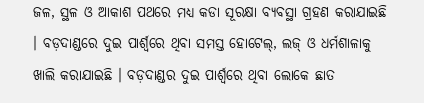ଜଳ, ସ୍ଥଳ ଓ ଆକାଶ ପଥରେ ମଧ୍ୟ କଡା ସୂରକ୍ଷା ବ୍ୟବସ୍ଥା ଗ୍ରହଣ କରାଯାଇଛି । ବଡ଼ଦାଣ୍ଡରେ ଦୁଇ ପାର୍ଶ୍ୱରେ ଥିବା ସମସ୍ତ ହୋଟେଲ୍, ଲଜ୍ ଓ ଧର୍ମଶାଳାକୁ ଖାଲି କରାଯାଇଛି । ବଡ଼ଦାଣ୍ଡର ଦୁଇ ପାର୍ଶ୍ୱରେ ଥିବା ଲୋକେ ଛାତ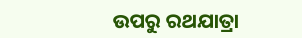ଉପରୁ ରଥଯାତ୍ରା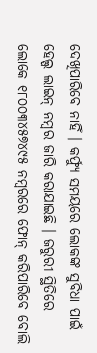ଦେଖିପାରିବେ ନାହିଁ । କର୍ଫ୍ୟୁ ସମୟରେ ଲୋକଙ୍କ ସୁବିଧା ପାଇଁ ହେଲ୍ପ ଲାଇନ୍ ନମ୍ବର ଜାରି କରାଯାଇଛି । ଜରୁରୀ ସ୍ଥିତିରେ ଲୋକେ ୧୮୦୦୩୪୫୭୪୯୫ ନମ୍ବରରେ ଫୋନ୍ କରିପାରିବେ ବୋଲି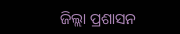ଜିଲ୍ଲା ପ୍ରଶାସନ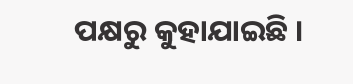ପକ୍ଷରୁ କୁହାଯାଇଛି ।